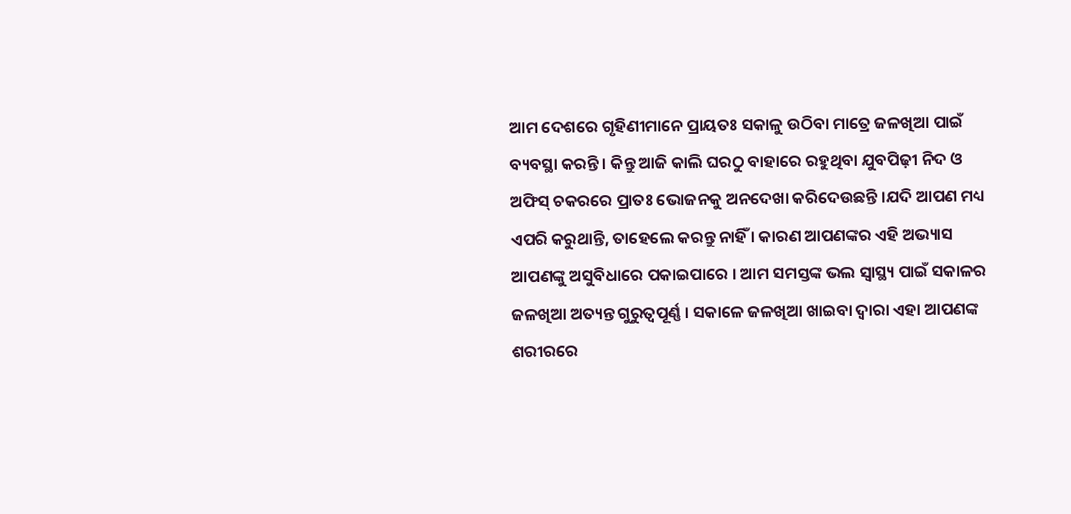ଆମ ଦେଶରେ ଗୃହିଣୀମାନେ ପ୍ରାୟତଃ ସକାଳୁ ଉଠିବା ମାତ୍ରେ ଜଳଖିଆ ପାଇଁ ବ୍ୟବସ୍ଥା କରନ୍ତି । କିନ୍ତୁ ଆଜି କାଲି ଘରଠୁ ବାହାରେ ରହୁଥିବା ଯୁବପିଢ଼ୀ ନିଦ ଓ ଅଫିସ୍ ଚକରରେ ପ୍ରାତଃ ଭୋଜନକୁ ଅନଦେଖା କରିଦେଉଛନ୍ତି ।ଯଦି ଆପଣ ମଧ୍ୟ ଏପରି କରୁଥାନ୍ତି, ତାହେଲେ କରନ୍ତୁ ନାହିଁ । କାରଣ ଆପଣଙ୍କର ଏହି ଅଭ୍ୟାସ ଆପଣଙ୍କୁ ଅସୁବିଧାରେ ପକାଇପାରେ । ଆମ ସମସ୍ତଙ୍କ ଭଲ ସ୍ୱାସ୍ଥ୍ୟ ପାଇଁ ସକାଳର ଜଳଖିଆ ଅତ୍ୟନ୍ତ ଗୁରୁତ୍ୱପୂର୍ଣ୍ଣ । ସକାଳେ ଜଳଖିଆ ଖାଇବା ଦ୍ୱାରା ଏହା ଆପଣଙ୍କ ଶରୀରରେ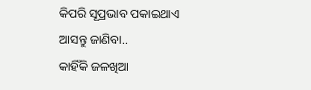କିପରି ସୂପ୍ରଭାବ ପକାଇଥାଏ ଆସନ୍ତୁ ଜାଣିବା..
କାହିଁକି ଜଳଖିଆ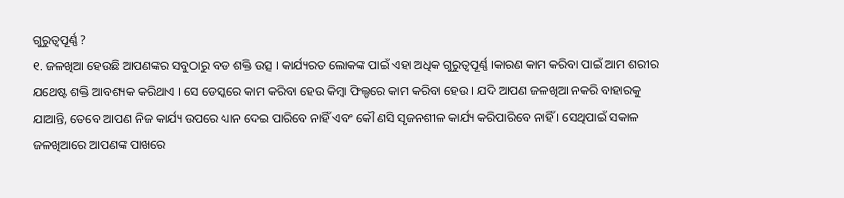ଗୁରୁତ୍ୱପୂର୍ଣ୍ଣ ?
୧. ଜଳଖିଆ ହେଉଛି ଆପଣଙ୍କର ସବୁଠାରୁ ବଡ ଶକ୍ତି ଉତ୍ସ । କାର୍ଯ୍ୟରତ ଲୋକଙ୍କ ପାଇଁ ଏହା ଅଧିକ ଗୁରୁତ୍ୱପୂର୍ଣ୍ଣ ।କାରଣ କାମ କରିବା ପାଇଁ ଆମ ଶରୀର ଯଥେଷ୍ଟ ଶକ୍ତି ଆବଶ୍ୟକ କରିଥାଏ । ସେ ଡେସ୍କରେ କାମ କରିବା ହେଉ କିମ୍ବା ଫିଲ୍ଡରେ କାମ କରିବା ହେଉ । ଯଦି ଆପଣ ଜଳଖିଆ ନକରି ବାହାରକୁ ଯାଆନ୍ତି, ତେବେ ଆପଣ ନିଜ କାର୍ଯ୍ୟ ଉପରେ ଧ୍ୟାନ ଦେଇ ପାରିବେ ନାହିଁ ଏବଂ କୌ ଣସି ସୃଜନଶୀଳ କାର୍ଯ୍ୟ କରିପାରିବେ ନାହିଁ । ସେଥିପାଇଁ ସକାଳ ଜଳଖିଆରେ ଆପଣଙ୍କ ପାଖରେ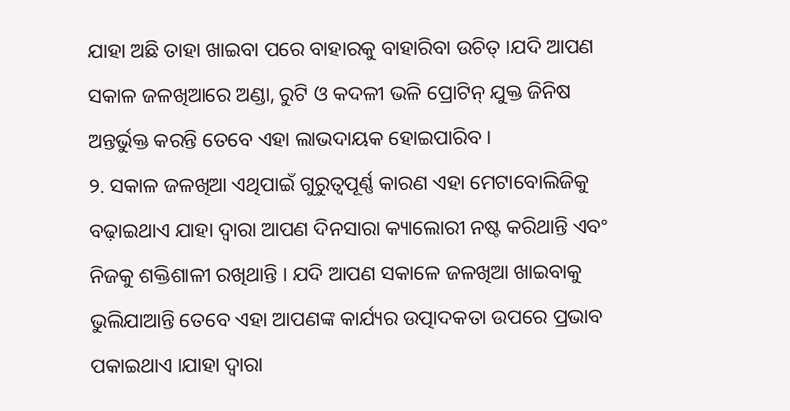ଯାହା ଅଛି ତାହା ଖାଇବା ପରେ ବାହାରକୁ ବାହାରିବା ଉଚିତ୍ ।ଯଦି ଆପଣ ସକାଳ ଜଳଖିଆରେ ଅଣ୍ଡା, ରୁଟି ଓ କଦଳୀ ଭଳି ପ୍ରୋଟିନ୍ ଯୁକ୍ତ ଜିନିଷ ଅନ୍ତର୍ଭୁକ୍ତ କରନ୍ତି ତେବେ ଏହା ଲାଭଦାୟକ ହୋଇପାରିବ ।
୨. ସକାଳ ଜଳଖିଆ ଏଥିପାଇଁ ଗୁରୁତ୍ୱପୂର୍ଣ୍ଣ କାରଣ ଏହା ମେଟାବୋଲିଜିକୁ ବଢ଼ାଇଥାଏ ଯାହା ଦ୍ୱାରା ଆପଣ ଦିନସାରା କ୍ୟାଲୋରୀ ନଷ୍ଟ କରିଥାନ୍ତି ଏବଂ ନିଜକୁ ଶକ୍ତିଶାଳୀ ରଖିଥାନ୍ତି । ଯଦି ଆପଣ ସକାଳେ ଜଳଖିଆ ଖାଇବାକୁ ଭୁଲିଯାଆନ୍ତି ତେବେ ଏହା ଆପଣଙ୍କ କାର୍ଯ୍ୟର ଉତ୍ପାଦକତା ଉପରେ ପ୍ରଭାବ ପକାଇଥାଏ ।ଯାହା ଦ୍ୱାରା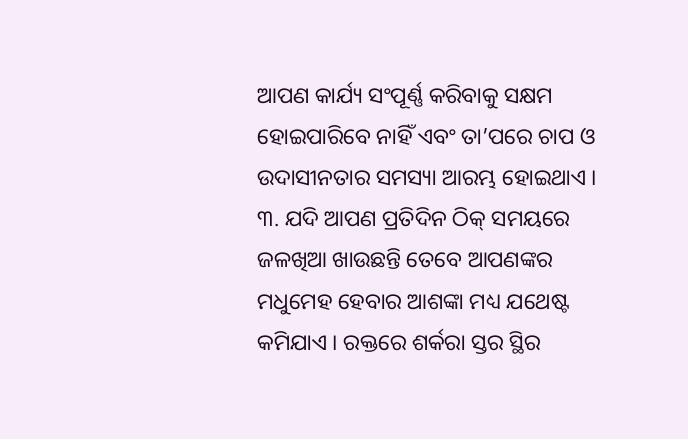ଆପଣ କାର୍ଯ୍ୟ ସଂପୂର୍ଣ୍ଣ କରିବାକୁ ସକ୍ଷମ ହୋଇପାରିବେ ନାହିଁ ଏବଂ ତା’ପରେ ଚାପ ଓ ଉଦାସୀନତାର ସମସ୍ୟା ଆରମ୍ଭ ହୋଇଥାଏ ।
୩. ଯଦି ଆପଣ ପ୍ରତିଦିନ ଠିକ୍ ସମୟରେ ଜଳଖିଆ ଖାଉଛନ୍ତି ତେବେ ଆପଣଙ୍କର ମଧୁମେହ ହେବାର ଆଶଙ୍କା ମଧ୍ୟ ଯଥେଷ୍ଟ କମିଯାଏ । ରକ୍ତରେ ଶର୍କରା ସ୍ତର ସ୍ଥିର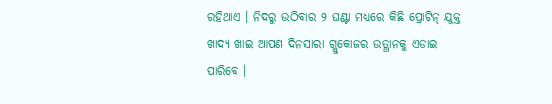ରହିଥାଏ । ନିଦରୁ ଉଠିବାର ୨ ଘଣ୍ଟା ମଧ୍ୟରେ କିଛି ପ୍ରୋଟିନ୍ ଯୁକ୍ତ ଖାଦ୍ୟ ଖାଇ ଆପଣ ଦିନସାରା ଗ୍ଲୁକୋଜର ଉତ୍ଥାନକୁ ଏଡାଇ ପାରିବେ ।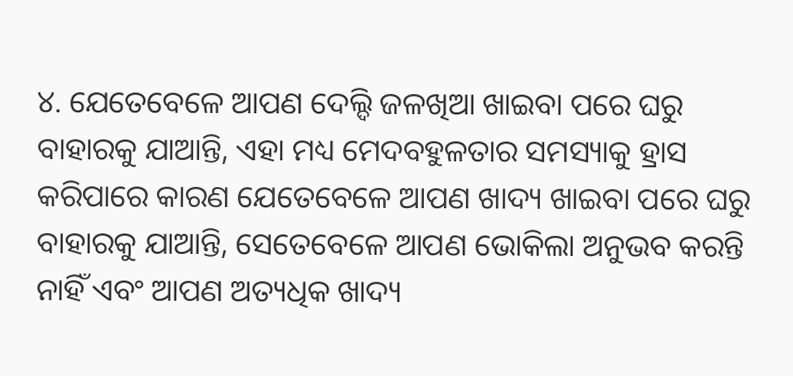୪. ଯେତେବେଳେ ଆପଣ ଦେଲ୍ଦି ଜଳଖିଆ ଖାଇବା ପରେ ଘରୁ ବାହାରକୁ ଯାଆନ୍ତି, ଏହା ମଧ୍ୟ ମେଦବହୁଳତାର ସମସ୍ୟାକୁ ହ୍ରାସ କରିପାରେ କାରଣ ଯେତେବେଳେ ଆପଣ ଖାଦ୍ୟ ଖାଇବା ପରେ ଘରୁ ବାହାରକୁ ଯାଆନ୍ତି, ସେତେବେଳେ ଆପଣ ଭୋକିଲା ଅନୁଭବ କରନ୍ତି ନାହିଁ ଏବଂ ଆପଣ ଅତ୍ୟଧିକ ଖାଦ୍ୟ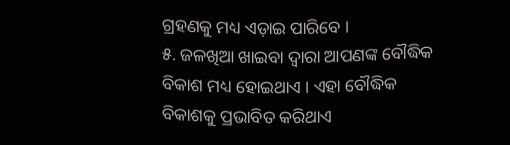ଗ୍ରହଣକୁ ମଧ୍ୟ ଏଡ଼ାଇ ପାରିବେ ।
୫. ଜଳଖିଆ ଖାଇବା ଦ୍ୱାରା ଆପଣଙ୍କ ବୌଦ୍ଧିକ ବିକାଶ ମଧ୍ୟ ହୋଇଥାଏ । ଏହା ବୌଦ୍ଧିକ ବିକାଶକୁ ପ୍ରଭାବିତ କରିଥାଏ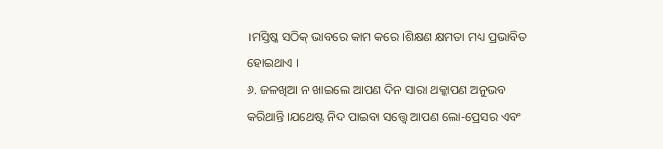।ମସ୍ତିଷ୍କ ସଠିକ୍ ଭାବରେ କାମ କରେ ।ଶିକ୍ଷଣ କ୍ଷମତା ମଧ୍ୟ ପ୍ରଭାବିତ ହୋଇଥାଏ ।
୬. ଜଳଖିଆ ନ ଖାଇଲେ ଆପଣ ଦିନ ସାରା ଥକ୍କାପଣ ଅନୁଭବ କରିଥାନ୍ତି ।ଯଥେଷ୍ଟ ନିଦ ପାଇବା ସତ୍ତ୍ୱେ ଆପଣ ଲୋ-ପ୍ରେସର ଏବଂ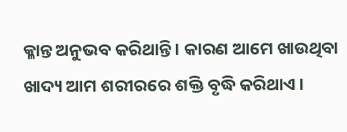କ୍ଳାନ୍ତ ଅନୁଭବ କରିଥାନ୍ତି । କାରଣ ଆମେ ଖାଉଥିବା ଖାଦ୍ୟ ଆମ ଶରୀରରେ ଶକ୍ତି ବୃଦ୍ଧି କରିଥାଏ ।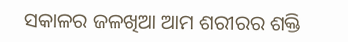ସକାଳର ଜଳଖିଆ ଆମ ଶରୀରର ଶକ୍ତି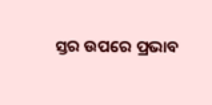ସ୍ତର ଉପରେ ପ୍ରଭାବ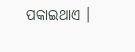ପକାଇଥାଏ ।